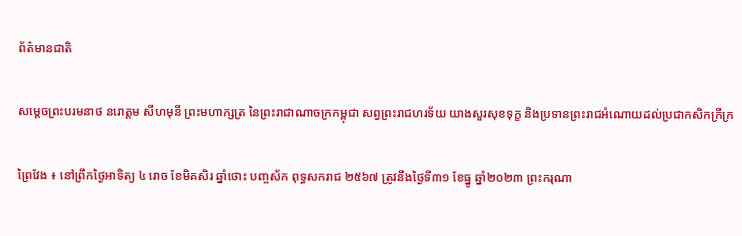ព័ត៌មានជាតិ

សមេ្តចព្រះបរមនាថ នរោត្តម សីហមុនី ព្រះមហាក្សត្រ នៃព្រះរាជាណាចក្រកម្ពុជា សព្វព្រះរាជហរទ័យ យាងសួរសុខទុក្ខ និងប្រទានព្រះរាជអំណោយដល់ប្រជាកសិកក្រីក្រ

ព្រៃវែង ៖ នៅព្រឹកថ្ងៃអាទិត្យ ៤ រោច ខែមិគសិរ ឆ្នាំថោះ បញ្ចស័ក ពុទ្ធសករាជ ២៥៦៧ ត្រូវនឹងថ្ងៃទី៣១ ខែធ្នូ ឆ្នាំ២០២៣ ព្រះករុណា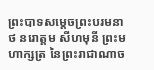ព្រះបាទសមេ្តចព្រះបរមនាថ នរោត្តម សីហមុនី ព្រះមហាក្សត្រ នៃព្រះរាជាណាច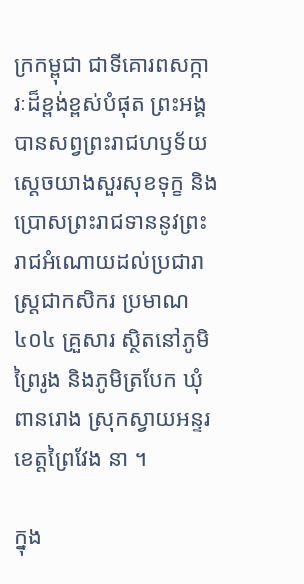ក្រកម្ពុជា ជាទីគោរពសក្ការៈដ៏ខ្ពង់ខ្ពស់បំផុត ព្រះអង្គបានសព្វព្រះរាជហឫទ័យ   ស្តេចយាងសួរសុខទុក្ខ និងប្រោសព្រះរាជទាននូវព្រះរាជអំណោយដល់ប្រជារាស្រ្តជាកសិករ ប្រមាណ ៤០៤ គ្រួសារ ស្ថិតនៅភូមិព្រៃរូង និងភូមិត្របែក ឃុំពានរោង ស្រុកស្វាយអន្ទរ ខេត្តព្រៃវែង នា ។

ក្នុង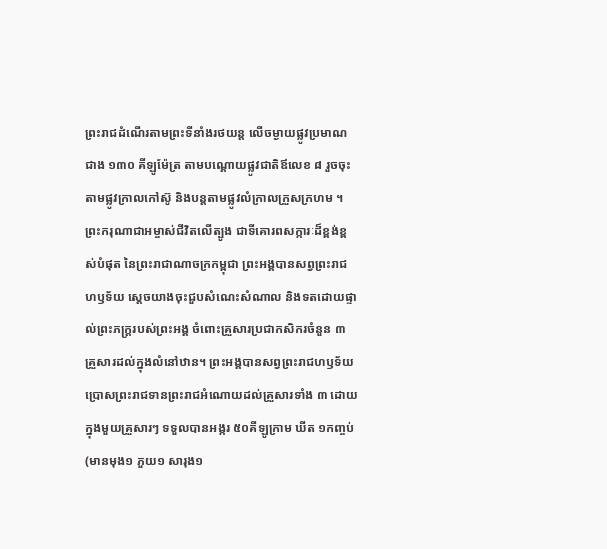ព្រះរាជដំណើរតាមព្រះទីនាំងរថយន្ត លើចម្ងាយផ្លូវប្រមាណជាង ១៣០ គីឡូម៉ែត្រ តាមបណ្ដោយផ្លូវជាតិឪលេខ ៨ រួចចុះតាមផ្លូវក្រាលកៅស៊ូ និងបន្តតាមផ្លូវលំក្រាលក្រួសក្រហម ។ ព្រះករុណាជាអម្ចាស់ជីវិតលើត្បូង ជាទីគោរពសក្ការៈដ៏ខ្ពង់ខ្ពស់បំផុត នៃព្រះរាជាណាចក្រកម្ពុជា ព្រះអង្គបានសព្វព្រះរាជហឫទ័យ ស្តេចយាងចុះជួបសំណេះសំណាល និងទតដោយផ្ទាល់ព្រះភក្ត្ររបស់ព្រះអង្គ ចំពោះគ្រួសារប្រជាកសិករចំនួន ៣ គ្រួសារដល់ក្នុងលំនៅឋាន។ ព្រះអង្គបានសព្វព្រះរាជហឫទ័យ ប្រោសព្រះរាជទានព្រះរាជអំណោយដល់គ្រួសារទាំង ៣ ដោយក្នុងមួយគ្រួសារៗ ទទួលបានអង្ករ ៥០គីឡូក្រាម ឃីត ១កញ្ចប់ (មានមុង១ ភួយ១ សារុង១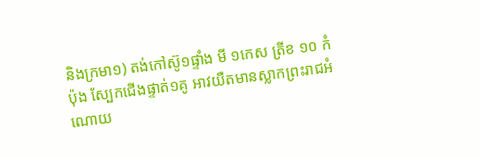និងក្រមា១) តង់កៅស៊ូ១ផ្ទាំង មី ១កេស ត្រីខ ១០ កំប៉ុង ស្បែកជើងផ្ទាត់១គូ អាវយឺតមានស្លាកព្រះរាជអំណោយ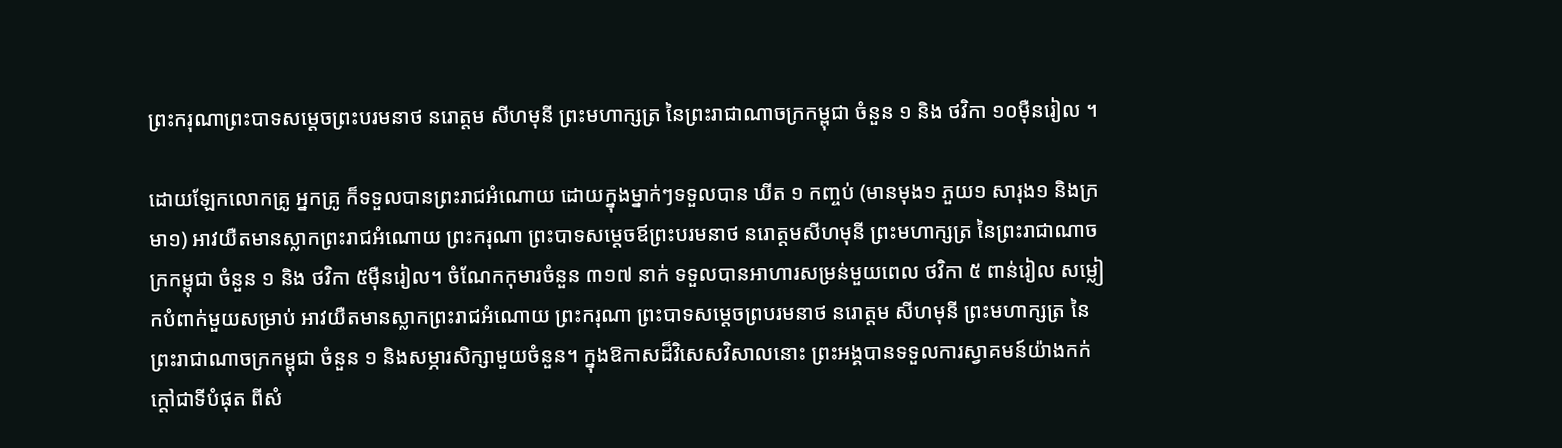ព្រះករុណាព្រះបាទសម្តេចព្រះបរមនាថ នរោត្តម សីហមុនី ព្រះមហាក្សត្រ នៃព្រះរាជាណាចក្រកម្ពុជា ចំនួន ១ និង ថវិកា ១០ម៉ឺនរៀល ។

ដោយឡែកលោកគ្រូ អ្នកគ្រូ ក៏ទទួលបានព្រះរាជអំណោយ ដោយក្នុងម្នាក់ៗទទួលបាន ឃីត ១ កញ្ចប់ (មានមុង១ ភួយ១ សារុង១ និងក្រមា១) អាវយឺតមានស្លាកព្រះរាជអំណោយ ព្រះករុណា ព្រះបាទសម្តេចឪព្រះបរមនាថ នរោត្តមសីហមុនី ព្រះមហាក្សត្រ នៃព្រះរាជាណាចក្រកម្ពុជា ចំនួន ១ និង ថវិកា ៥ម៉ឺនរៀល។ ចំណែកកុមារចំនួន ៣១៧ នាក់ ទទួលបានអាហារសម្រន់មួយពេល ថវិកា ៥ ពាន់រៀល សម្លៀកបំពាក់មួយសម្រាប់ អាវយឺតមានស្លាកព្រះរាជអំណោយ ព្រះករុណា ព្រះបាទសម្តេចព្របរមនាថ នរោត្តម សីហមុនី ព្រះមហាក្សត្រ នៃព្រះរាជាណាចក្រកម្ពុជា ចំនួន ១ និងសម្ភារសិក្សាមួយចំនួន។ ក្នុងឱកាសដ៏វិសេសវិសាលនោះ ព្រះអង្គបានទទួលការស្វាគមន៍យ៉ាងកក់ក្តៅជាទីបំផុត ពីសំ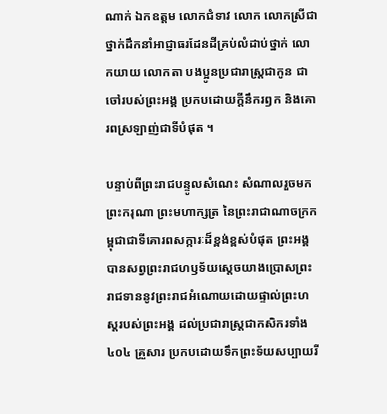ណាក់ ឯកឧត្តម លោកជំទាវ លោក លោកស្រីជាថ្នាក់ដឹកនាំអាជ្ញាធរដែនដីគ្រប់លំដាប់ថ្នាក់ លោកយាយ លោកតា បងប្អូនប្រជារាស្រ្តជាកូន ជាចៅរបស់ព្រះអង្គ ប្រកបដោយក្តីនឹករឭក និងគោរពស្រឡាញ់ជាទីបំផុត ។

បន្ទាប់ពីព្រះរាជបន្ទូលសំណេះ សំណាលរួចមក ព្រះករុណា ព្រះមហាក្សត្រ នៃព្រះរាជាណាចក្រកម្ពុជាជាទីគោរពសក្ការៈដ៏ខ្ពង់ខ្ពស់បំផុត ព្រះអង្គបានសព្វព្រះរាជហឫទ័យស្តេចយាងប្រោសព្រះរាជទាននូវព្រះរាជអំណោយដោយផ្ទាល់ព្រះហស្តរបស់ព្រះអង្គ ដល់ប្រជារាស្រ្តជាកសិករទាំង ៤០៤ គ្រួសារ ប្រកបដោយទឹកព្រះទ័យសប្បាយរី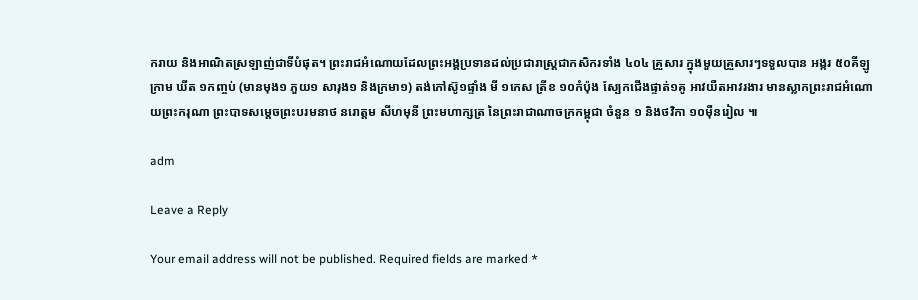ករាយ និងអាណិតស្រឡាញ់ជាទីបំផុត។ ព្រះរាជអំណោយដែលព្រះអង្គប្រទានដល់ប្រជារាស្ត្រជាកសិករទាំង ៤០៤ គ្រួសារ ក្នុងមួយគ្រួសារៗទទួលបាន អង្ករ ៥០គីឡូក្រាម ឃីត ១កញ្ចប់ (មានមុង១ ភួយ១ សារុង១ និងក្រមា១) តង់កៅស៊ូ១ផ្ទាំង មី ១កេស ត្រីខ ១០កំប៉ុង ស្បែកជើងផ្ទាត់១គូ អាវយឺតអាវរងារ មានស្លាកព្រះរាជអំណោយព្រះករុណា ព្រះបាទសម្តេចព្រះបរមនាថ នរោត្តម សីហមុនី ព្រះមហាក្សត្រ នៃព្រះរាជាណាចក្រកម្ពុជា ចំនួន ១ និងថវិកា ១០ម៉ឺនរៀល ៕

adm

Leave a Reply

Your email address will not be published. Required fields are marked *